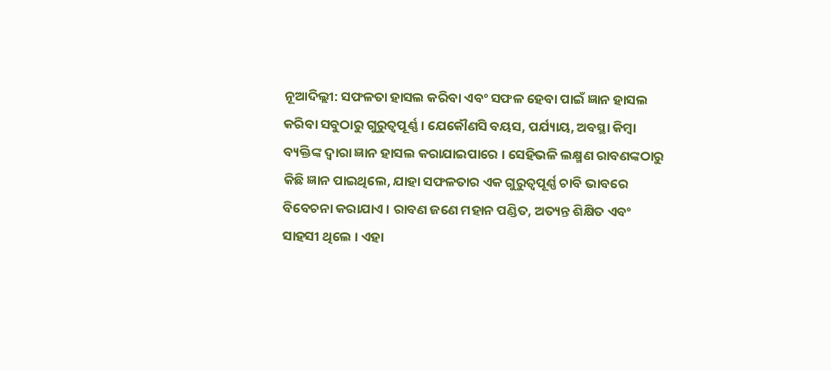ନୂଆଦିଲ୍ଲୀ: ସଫଳତା ହାସଲ କରିବା ଏବଂ ସଫଳ ହେବା ପାଇଁ ଜ୍ଞାନ ହାସଲ କରିବା ସବୁଠାରୁ ଗୁରୁତ୍ବପୂର୍ଣ୍ଣ । ଯେକୌଣସି ବୟସ, ପର୍ଯ୍ୟାୟ, ଅବସ୍ଥା କିମ୍ବା ବ୍ୟକ୍ତିଙ୍କ ଦ୍ୱାରା ଜ୍ଞାନ ହାସଲ କରାଯାଇପାରେ । ସେହିଭଳି ଲକ୍ଷ୍ମଣ ରାବଣଙ୍କଠାରୁ କିଛି ଜ୍ଞାନ ପାଇଥିଲେ, ଯାହା ସଫଳତାର ଏକ ଗୁରୁତ୍ୱପୂର୍ଣ୍ଣ ଚାବି ଭାବରେ ବିବେଚନା କରାଯାଏ । ରାବଣ ଜଣେ ମହାନ ପଣ୍ଡିତ, ଅତ୍ୟନ୍ତ ଶିକ୍ଷିତ ଏବଂ ସାହସୀ ଥିଲେ । ଏହା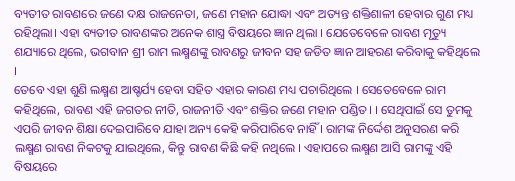ବ୍ୟତୀତ ରାବଣରେ ଜଣେ ଦକ୍ଷ ରାଜନେତା, ଜଣେ ମହାନ ଯୋଦ୍ଧା ଏବଂ ଅତ୍ୟନ୍ତ ଶକ୍ତିଶାଳୀ ହେବାର ଗୁଣ ମଧ୍ୟ ରହିଥିଲା। ଏହା ବ୍ୟତୀତ ରାବଣଙ୍କର ଅନେକ ଶାସ୍ତ୍ର ବିଷୟରେ ଜ୍ଞାନ ଥିଲା । ଯେତେବେଳେ ରାବଣ ମୃତ୍ୟୁ ଶଯ୍ୟାରେ ଥିଲେ, ଭଗବାନ ଶ୍ରୀ ରାମ ଲକ୍ଷ୍ମଣଙ୍କୁ ରାବଣରୁ ଜୀବନ ସହ ଜଡିତ ଜ୍ଞାନ ଆହରଣ କରିବାକୁ କହିଥିଲେ ।
ତେବେ ଏହା ଶୁଣି ଲକ୍ଷ୍ମଣ ଆଷ୍ଚର୍ଯ୍ୟ ହେବା ସହିତ ଏହାର କାରଣ ମଧ୍ୟ ପଚାରିଥିଲେ । ସେତେବେଳେ ରାମ କହିଥିଲେ, ରାବଣ ଏହି ଜଗତର ନୀତି, ରାଜନୀତି ଏବଂ ଶକ୍ତିର ଜଣେ ମହାନ ପଣ୍ଡିତ। । ସେଥିପାଇଁ ସେ ତୁମକୁ ଏପରି ଜୀବନ ଶିକ୍ଷା ଦେଇପାରିବେ ଯାହା ଅନ୍ୟ କେହି କରିପାରିବେ ନାହିଁ । ରାମଙ୍କ ନିର୍ଦ୍ଦେଶ ଅନୁସରଣ କରି ଲକ୍ଷ୍ମଣ ରାବଣ ନିକଟକୁ ଯାଇଥିଲେ, କିନ୍ତୁ ରାବଣ କିଛି କହି ନଥିଲେ । ଏହାପରେ ଲକ୍ଷ୍ମଣ ଆସି ରାମଙ୍କୁ ଏହି ବିଷୟରେ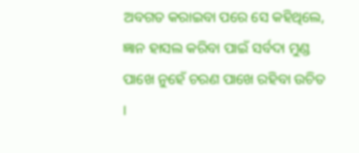ଅବଗତ କରାଇବା ପରେ ସେ କହିଥିଲେ, ଜ୍ଞାନ ହାସଲ କରିବା ପାଇଁ ସର୍ବଦା ମୁଣ୍ଡ ପାଖେ ନୁହେଁ ଚରଣ ପାଖେ ରହିବା ଉଚିତ ।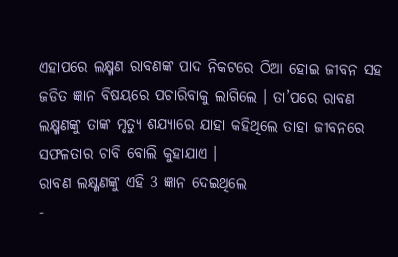ଏହାପରେ ଲକ୍ଷ୍ମଣ ରାବଣଙ୍କ ପାଦ ନିକଟରେ ଠିଆ ହୋଇ ଜୀବନ ସହ ଜଡିତ ଜ୍ଞାନ ବିଷୟରେ ପଚାରିବାକୁ ଲାଗିଲେ । ତା’ପରେ ରାବଣ ଲକ୍ଷ୍ମଣଙ୍କୁ ତାଙ୍କ ମୃତ୍ୟୁ ଶଯ୍ୟାରେ ଯାହା କହିଥିଲେ ତାହା ଜୀବନରେ ସଫଳତାର ଚାବି ବୋଲି କୁହାଯାଏ ।
ରାବଣ ଲକ୍ଷ୍ଣଣଙ୍କୁ ଏହି 3 ଜ୍ଞାନ ଦେଇଥିଲେ
-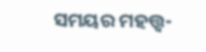ସମୟର ମହତ୍ତ୍ବ-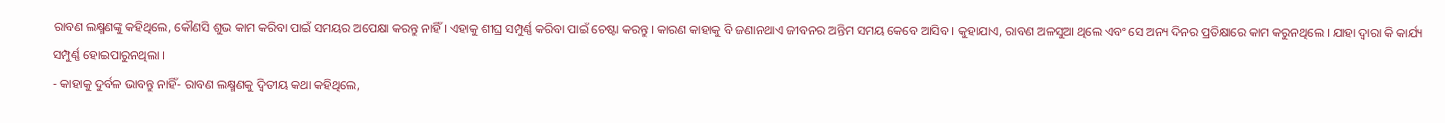ରାବଣ ଲକ୍ଷ୍ମଣଙ୍କୁ କହିଥିଲେ, କୌଣସି ଶୁଭ କାମ କରିବା ପାଇଁ ସମୟର ଅପେକ୍ଷା କରନ୍ତୁ ନାହିଁ । ଏହାକୁ ଶୀଘ୍ର ସମ୍ପୁର୍ଣ୍ଣ କରିବା ପାଇଁ ଚେଷ୍ଟା କରନ୍ତୁ । କାରଣ କାହାକୁ ବି ଜଣାନଥାଏ ଜୀବନର ଅନ୍ତିମ ସମୟ କେବେ ଆସିବ । କୁହାଯାଏ, ରାବଣ ଅଳସୁଆ ଥିଲେ ଏବଂ ସେ ଅନ୍ୟ ଦିନର ପ୍ରତିକ୍ଷାରେ କାମ କରୁନଥିଲେ । ଯାହା ଦ୍ବାରା କି କାର୍ଯ୍ୟ ସମ୍ପୁର୍ଣ୍ଣ ହୋଇପାରୁନଥିଲା ।
- କାହାକୁ ଦୁର୍ବଳ ଭାବନ୍ତୁ ନାହିଁ- ରାବଣ ଲକ୍ଷ୍ମଣକୁ ଦ୍ବିତୀୟ କଥା କହିଥିଲେ,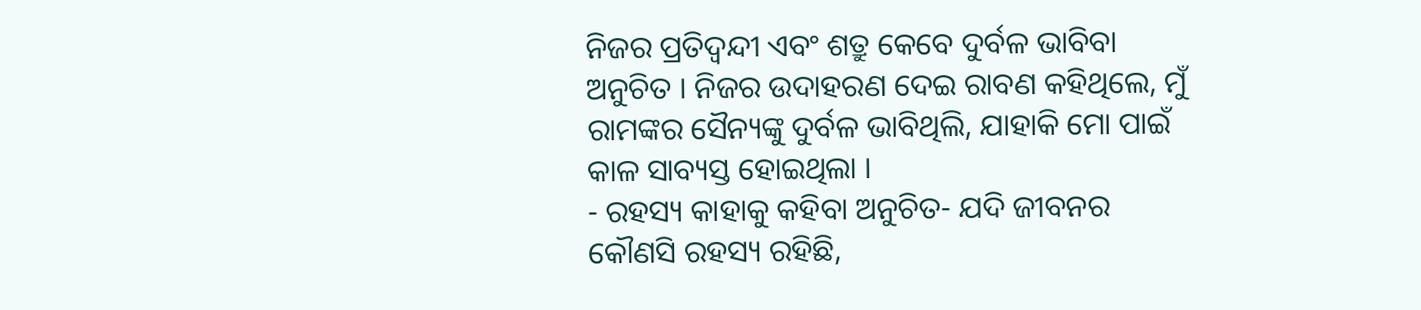ନିଜର ପ୍ରତିଦ୍ବନ୍ଦୀ ଏବଂ ଶତ୍ରୁ କେବେ ଦୁର୍ବଳ ଭାବିବା ଅନୁଚିତ । ନିଜର ଉଦାହରଣ ଦେଇ ରାବଣ କହିଥିଲେ, ମୁଁ ରାମଙ୍କର ସୈନ୍ୟଙ୍କୁ ଦୁର୍ବଳ ଭାବିଥିଲି, ଯାହାକି ମୋ ପାଇଁ କାଳ ସାବ୍ୟସ୍ତ ହୋଇଥିଲା ।
- ରହସ୍ୟ କାହାକୁ କହିବା ଅନୁଚିତ- ଯଦି ଜୀବନର କୌଣସି ରହସ୍ୟ ରହିଛି,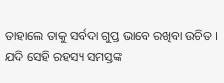ତାହାଲେ ତାକୁ ସର୍ବଦା ଗୁପ୍ତ ଭାବେ ରଖିବା ଉଚିତ । ଯଦି ସେହି ରହସ୍ୟ ସମସ୍ତଙ୍କ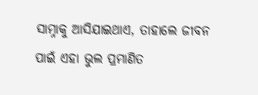ସାମ୍ନାକୁ ଆସିଯାଇଥାଏ, ତାହାଲେ ଜୀବନ ପାଇଁ ଏହା ଭୁଲ ପ୍ରମାଣିତ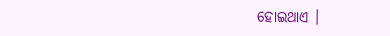ହୋଇଥାଏ ।